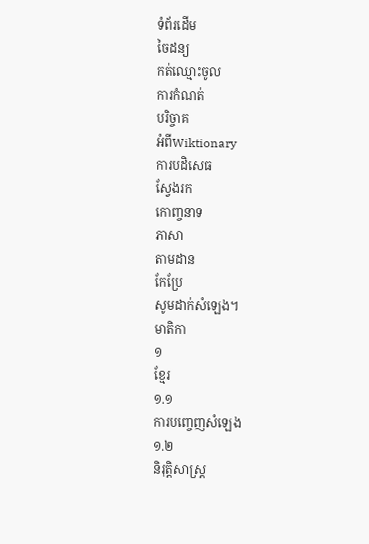ទំព័រដើម
ចៃដន្យ
កត់ឈ្មោះចូល
ការកំណត់
បរិច្ចាគ
អំពីWiktionary
ការបដិសេធ
ស្វែងរក
កោញ្ចនាទ
ភាសា
តាមដាន
កែប្រែ
សូមដាក់សំឡេង។
មាតិកា
១
ខ្មែរ
១.១
ការបញ្ចេញសំឡេង
១.២
និរុត្តិសាស្ត្រ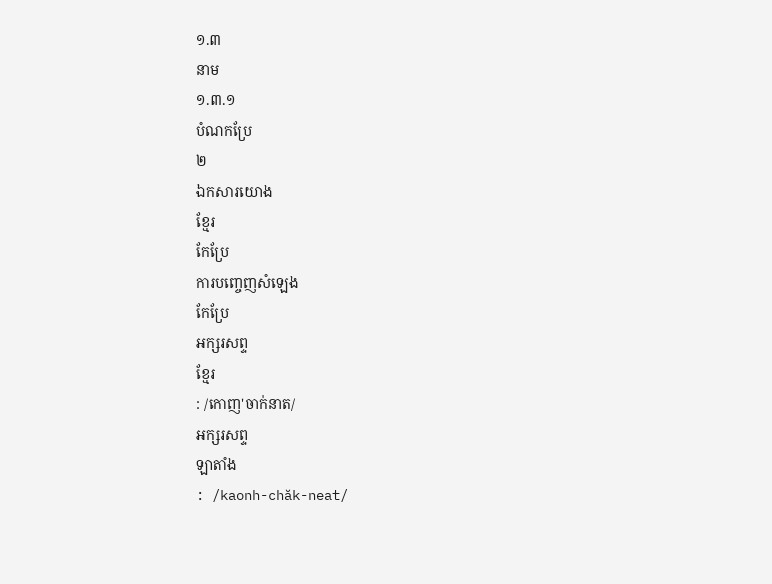១.៣
នាម
១.៣.១
បំណកប្រែ
២
ឯកសារយោង
ខ្មែរ
កែប្រែ
ការបញ្ចេញសំឡេង
កែប្រែ
អក្សរសព្ទ
ខ្មែរ
: /កោញ'ចាក់នាត/
អក្សរសព្ទ
ឡាតាំង
: /kaonh-chăk-neat/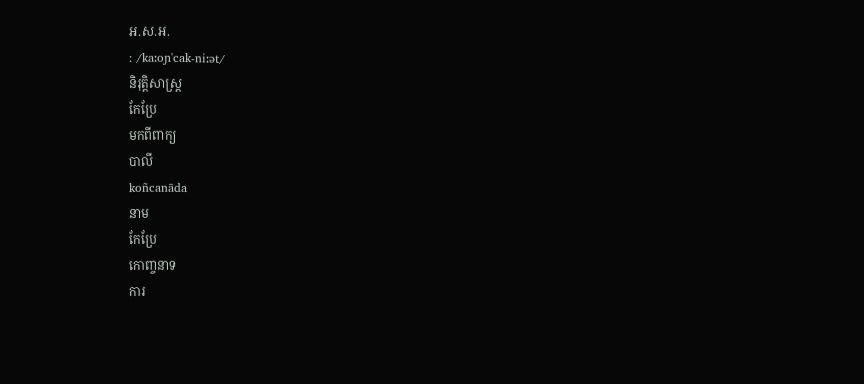អ.ស.អ.
: /kaːoɲ'cak-niːət/
និរុត្តិសាស្ត្រ
កែប្រែ
មកពីពាក្យ
បាលី
koñcanāda
នាម
កែប្រែ
កោញ្ចនាទ
ការ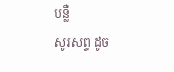បន្លឺ
សូរសព្ទ ដូច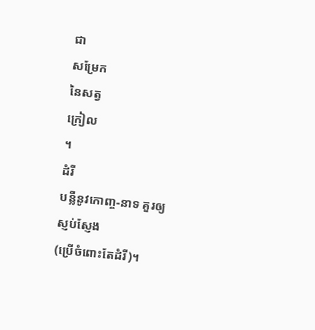ជា
សម្រែក
នៃសត្វ
ក្រៀល
។
ដំរី
បន្លឺនូវកោញ្ច-នាទ គួរឲ្យ
ស្ញប់ស្ញែង
(ប្រើចំពោះតែដំរី)។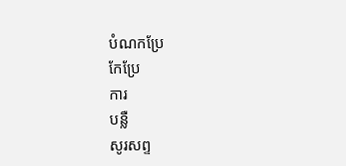បំណកប្រែ
កែប្រែ
ការ
បន្លឺ
សូរសព្ទ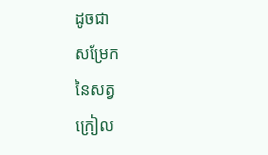ដូចជា
សម្រែក
នៃសត្វ
ក្រៀល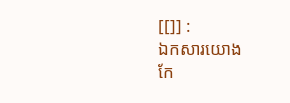[[]] :
ឯកសារយោង
កែ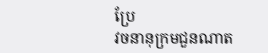ប្រែ
វចនានុក្រមជួនណាត